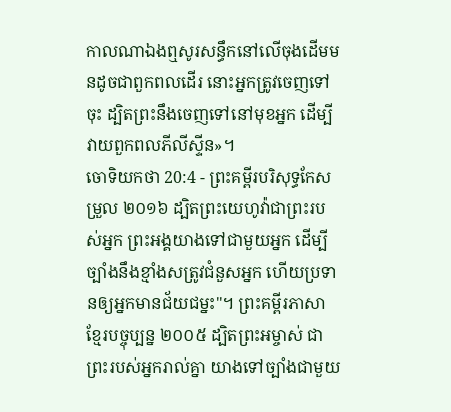កាលណាឯងឮសូរសន្ធឹកនៅលើចុងដើមមនដូចជាពួកពលដើរ នោះអ្នកត្រូវចេញទៅចុះ ដ្បិតព្រះនឹងចេញទៅនៅមុខអ្នក ដើម្បីវាយពួកពលភីលីស្ទីន»។
ចោទិយកថា 20:4 - ព្រះគម្ពីរបរិសុទ្ធកែសម្រួល ២០១៦ ដ្បិតព្រះយេហូវ៉ាជាព្រះរបស់អ្នក ព្រះអង្គយាងទៅជាមួយអ្នក ដើម្បីច្បាំងនឹងខ្មាំងសត្រូវជំនួសអ្នក ហើយប្រទានឲ្យអ្នកមានជ័យជម្នះ"។ ព្រះគម្ពីរភាសាខ្មែរបច្ចុប្បន្ន ២០០៥ ដ្បិតព្រះអម្ចាស់ ជាព្រះរបស់អ្នករាល់គ្នា យាងទៅច្បាំងជាមួយ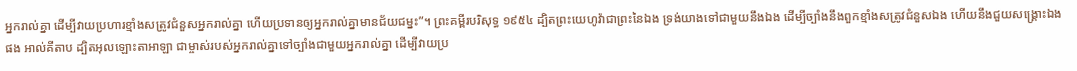អ្នករាល់គ្នា ដើម្បីវាយប្រហារខ្មាំងសត្រូវជំនួសអ្នករាល់គ្នា ហើយប្រទានឲ្យអ្នករាល់គ្នាមានជ័យជម្នះ”។ ព្រះគម្ពីរបរិសុទ្ធ ១៩៥៤ ដ្បិតព្រះយេហូវ៉ាជាព្រះនៃឯង ទ្រង់យាងទៅជាមួយនឹងឯង ដើម្បីច្បាំងនឹងពួកខ្មាំងសត្រូវជំនួសឯង ហើយនឹងជួយសង្គ្រោះឯងផង អាល់គីតាប ដ្បិតអុលឡោះតាអាឡា ជាម្ចាស់របស់អ្នករាល់គ្នាទៅច្បាំងជាមួយអ្នករាល់គ្នា ដើម្បីវាយប្រ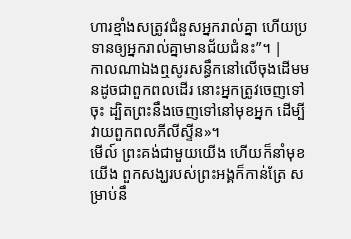ហារខ្មាំងសត្រូវជំនួសអ្នករាល់គ្នា ហើយប្រទានឲ្យអ្នករាល់គ្នាមានជ័យជំនះ”។ |
កាលណាឯងឮសូរសន្ធឹកនៅលើចុងដើមមនដូចជាពួកពលដើរ នោះអ្នកត្រូវចេញទៅចុះ ដ្បិតព្រះនឹងចេញទៅនៅមុខអ្នក ដើម្បីវាយពួកពលភីលីស្ទីន»។
មើល៍ ព្រះគង់ជាមួយយើង ហើយក៏នាំមុខយើង ពួកសង្ឃរបស់ព្រះអង្គក៏កាន់ត្រែ សម្រាប់នឹ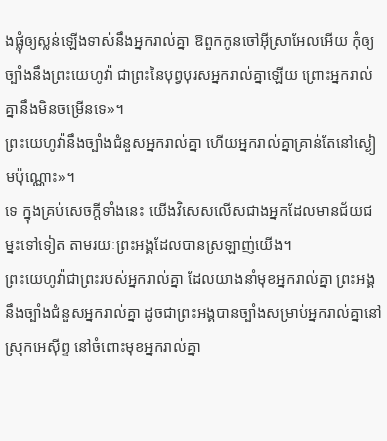ងផ្លុំឲ្យស្លន់ឡើងទាស់នឹងអ្នករាល់គ្នា ឱពួកកូនចៅអ៊ីស្រាអែលអើយ កុំឲ្យច្បាំងនឹងព្រះយេហូវ៉ា ជាព្រះនៃបុព្វបុរសអ្នករាល់គ្នាឡើយ ព្រោះអ្នករាល់គ្នានឹងមិនចម្រើនទេ»។
ព្រះយេហូវ៉ានឹងច្បាំងជំនួសអ្នករាល់គ្នា ហើយអ្នករាល់គ្នាគ្រាន់តែនៅស្ងៀមប៉ុណ្ណោះ»។
ទេ ក្នុងគ្រប់សេចក្តីទាំងនេះ យើងវិសេសលើសជាងអ្នកដែលមានជ័យជម្នះទៅទៀត តាមរយៈព្រះអង្គដែលបានស្រឡាញ់យើង។
ព្រះយេហូវ៉ាជាព្រះរបស់អ្នករាល់គ្នា ដែលយាងនាំមុខអ្នករាល់គ្នា ព្រះអង្គនឹងច្បាំងជំនួសអ្នករាល់គ្នា ដូចជាព្រះអង្គបានច្បាំងសម្រាប់អ្នករាល់គ្នានៅស្រុកអេស៊ីព្ទ នៅចំពោះមុខអ្នករាល់គ្នា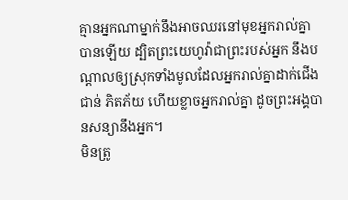គ្មានអ្នកណាម្នាក់នឹងអាចឈរនៅមុខអ្នករាល់គ្នាបានឡើយ ដ្បិតព្រះយេហូវ៉ាជាព្រះរបស់អ្នក នឹងបណ្ដាលឲ្យស្រុកទាំងមូលដែលអ្នករាល់គ្នាដាក់ជើងជាន់ ភិតភ័យ ហើយខ្លាចអ្នករាល់គ្នា ដូចព្រះអង្គបានសន្យានឹងអ្នក។
មិនត្រូ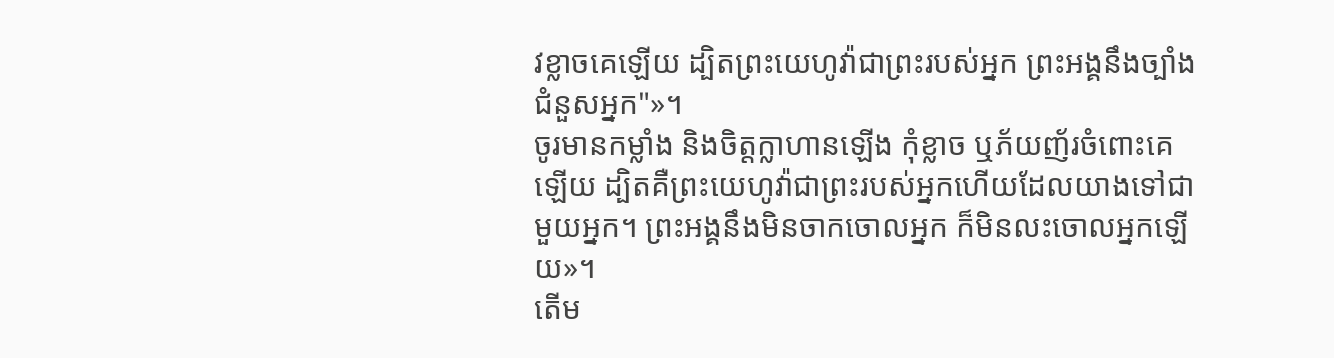វខ្លាចគេឡើយ ដ្បិតព្រះយេហូវ៉ាជាព្រះរបស់អ្នក ព្រះអង្គនឹងច្បាំងជំនួសអ្នក"»។
ចូរមានកម្លាំង និងចិត្តក្លាហានឡើង កុំខ្លាច ឬភ័យញ័រចំពោះគេឡើយ ដ្បិតគឺព្រះយេហូវ៉ាជាព្រះរបស់អ្នកហើយដែលយាងទៅជាមួយអ្នក។ ព្រះអង្គនឹងមិនចាកចោលអ្នក ក៏មិនលះចោលអ្នកឡើយ»។
តើម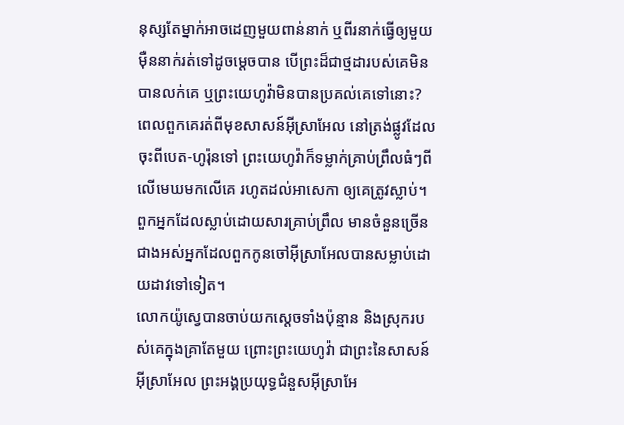នុស្សតែម្នាក់អាចដេញមួយពាន់នាក់ ឬពីរនាក់ធ្វើឲ្យមួយម៉ឺននាក់រត់ទៅដូចម្ដេចបាន បើព្រះដ៏ជាថ្មដារបស់គេមិនបានលក់គេ ឬព្រះយេហូវ៉ាមិនបានប្រគល់គេទៅនោះ?
ពេលពួកគេរត់ពីមុខសាសន៍អ៊ីស្រាអែល នៅត្រង់ផ្លូវដែលចុះពីបេត-ហូរ៉ុនទៅ ព្រះយេហូវ៉ាក៏ទម្លាក់គ្រាប់ព្រឹលធំៗពីលើមេឃមកលើគេ រហូតដល់អាសេកា ឲ្យគេត្រូវស្លាប់។ ពួកអ្នកដែលស្លាប់ដោយសារគ្រាប់ព្រឹល មានចំនួនច្រើនជាងអស់អ្នកដែលពួកកូនចៅអ៊ីស្រាអែលបានសម្លាប់ដោយដាវទៅទៀត។
លោកយ៉ូស្វេបានចាប់យកស្តេចទាំងប៉ុន្មាន និងស្រុករបស់គេក្នុងគ្រាតែមួយ ព្រោះព្រះយេហូវ៉ា ជាព្រះនៃសាសន៍អ៊ីស្រាអែល ព្រះអង្គប្រយុទ្ធជំនួសអ៊ីស្រាអែ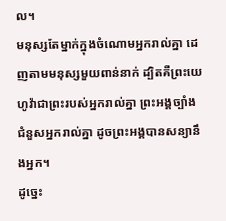ល។
មនុស្សតែម្នាក់ក្នុងចំណោមអ្នករាល់គ្នា ដេញតាមមនុស្សមួយពាន់នាក់ ដ្បិតគឺព្រះយេហូវ៉ាជាព្រះរបស់អ្នករាល់គ្នា ព្រះអង្គច្បាំងជំនួសអ្នករាល់គ្នា ដូចព្រះអង្គបានសន្យានឹងអ្នក។
ដូច្នេះ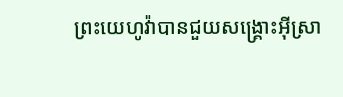ព្រះយេហូវ៉ាបានជួយសង្គ្រោះអ៊ីស្រា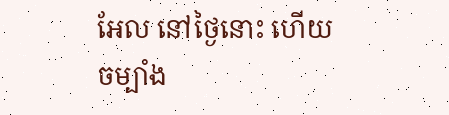អែល នៅថ្ងៃនោះ ហើយចម្បាំង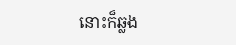នោះក៏ឆ្លង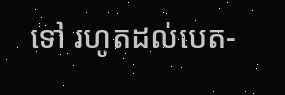ទៅ រហូតដល់បេត-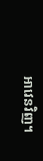អាវេនវិញ។